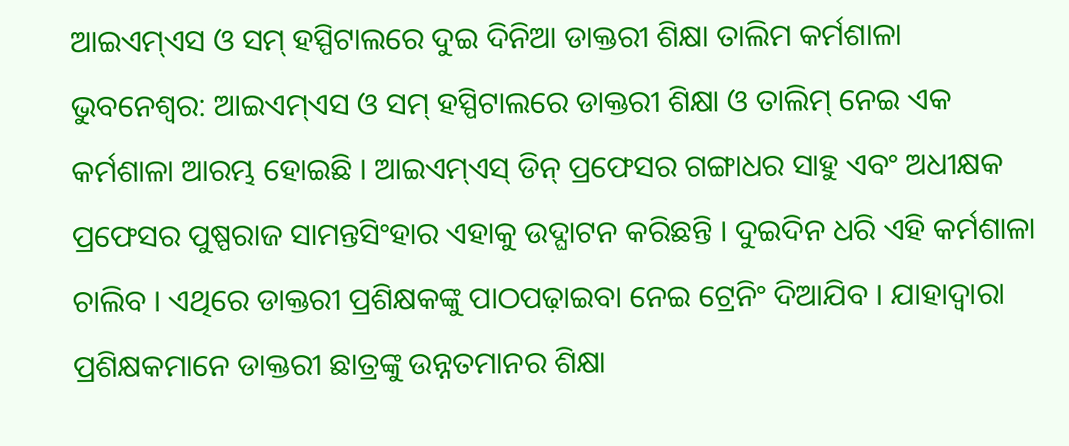ଆଇଏମ୍ଏସ ଓ ସମ୍ ହସ୍ପିଟାଲରେ ଦୁଇ ଦିନିଆ ଡାକ୍ତରୀ ଶିକ୍ଷା ତାଲିମ କର୍ମଶାଳା
ଭୁବନେଶ୍ବର: ଆଇଏମ୍ଏସ ଓ ସମ୍ ହସ୍ପିଟାଲରେ ଡାକ୍ତରୀ ଶିକ୍ଷା ଓ ତାଲିମ୍ ନେଇ ଏକ କର୍ମଶାଳା ଆରମ୍ଭ ହୋଇଛି । ଆଇଏମ୍ଏସ୍ ଡିନ୍ ପ୍ରଫେସର ଗଙ୍ଗାଧର ସାହୁ ଏବଂ ଅଧୀକ୍ଷକ ପ୍ରଫେସର ପୁଷ୍ପରାଜ ସାମନ୍ତସିଂହାର ଏହାକୁ ଉଦ୍ଘାଟନ କରିଛନ୍ତି । ଦୁଇଦିନ ଧରି ଏହି କର୍ମଶାଳା ଚାଲିବ । ଏଥିରେ ଡାକ୍ତରୀ ପ୍ରଶିକ୍ଷକଙ୍କୁ ପାଠପଢ଼ାଇବା ନେଇ ଟ୍ରେନିଂ ଦିଆଯିବ । ଯାହାଦ୍ୱାରା ପ୍ରଶିକ୍ଷକମାନେ ଡାକ୍ତରୀ ଛାତ୍ରଙ୍କୁ ଉନ୍ନତମାନର ଶିକ୍ଷା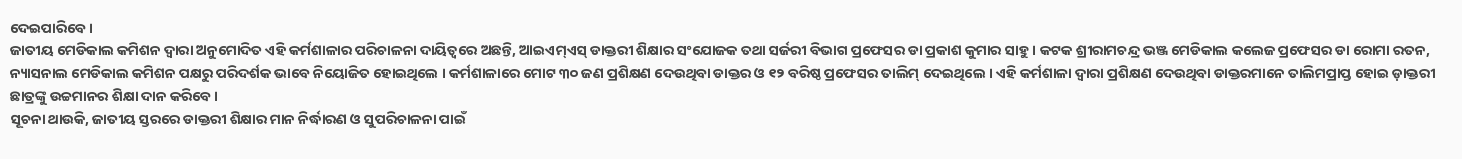ଦେଇପାରିବେ ।
ଜାତୀୟ ମେଡିକାଲ କମିଶନ ଦ୍ୱାରା ଅନୁମୋଦିତ ଏହି କର୍ମଶାଳାର ପରିଚାଳନା ଦାୟିତ୍ୱରେ ଅଛନ୍ତି, ଆଇଏମ୍ଏସ୍ ଡାକ୍ତରୀ ଶିକ୍ଷାର ସଂଯୋଜକ ତଥା ସର୍ଜରୀ ବିଭାଗ ପ୍ରଫେସର ଡା ପ୍ରକାଶ କୁମାର ସାହୁ । କଟକ ଶ୍ରୀରାମଚନ୍ଦ୍ର ଭଞ୍ଜ ମେଡିକାଲ କଲେଜ ପ୍ରଫେସର ଡା ରୋମା ରତନ, ନ୍ୟାସନାଲ ମେଡିକାଲ କମିଶନ ପକ୍ଷରୁ ପରିଦର୍ଶକ ଭାବେ ନିୟୋଜିତ ହୋଇଥିଲେ । କର୍ମଶାଳାରେ ମୋଟ ୩୦ ଜଣ ପ୍ରଶିକ୍ଷଣ ଦେଉଥିବା ଡାକ୍ତର ଓ ୧୨ ବରିଷ୍ଠ ପ୍ରଫେସର ତାଲିମ୍ ଦେଇଥିଲେ । ଏହି କର୍ମଶାଳା ଦ୍ୱାରା ପ୍ରଶିକ୍ଷଣ ଦେଉଥିବା ଡାକ୍ତରମାନେ ତାଲିମପ୍ରାପ୍ତ ହୋଇ ଡ଼ାକ୍ତରୀ ଛାତ୍ରଙ୍କୁ ଉଚ୍ଚମାନର ଶିକ୍ଷା ଦାନ କରିବେ ।
ସୂଚନା ଥାଉକି, ଜାତୀୟ ସ୍ତରରେ ଡାକ୍ତରୀ ଶିକ୍ଷାର ମାନ ନିର୍ଦ୍ଧାରଣ ଓ ସୁପରିଚାଳନା ପାଇଁ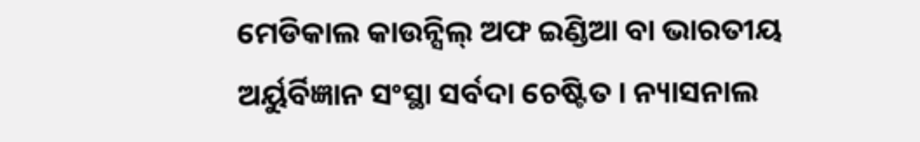ମେଡିକାଲ କାଉନ୍ସିଲ୍ ଅଫ ଇଣ୍ଡିଆ ବା ଭାରତୀୟ ଅର୍ୟୁର୍ବିଜ୍ଞାନ ସଂସ୍ଥା ସର୍ବଦା ଚେଷ୍ଟିତ । ନ୍ୟାସନାଲ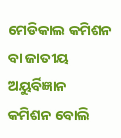ମେଡିକାଲ କମିଶନ ବା ଜାତୀୟ ଅୟୁର୍ବିଜ୍ଞାନ କମିଶନ ବୋଲି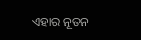ଏହାର ନୂତନ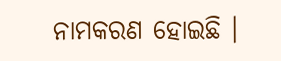ନାମକରଣ ହୋଇଛି ।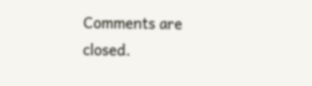Comments are closed.